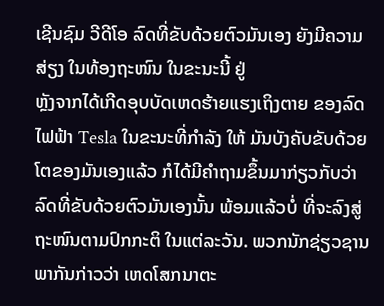ເຊີນຊົມ ວີດີໂອ ລົດທີ່ຂັບດ້ວຍຕົວມັນເອງ ຍັງມີຄວາມສ່ຽງ ໃນທ້ອງຖະໜົນ ໃນຂະນະນີ້ ຢູ່
ຫຼັງຈາກໄດ້ເກີດອຸບບັດເຫດຮ້າຍແຮງເຖິງຕາຍ ຂອງລົດໄຟຟ້າ Tesla ໃນຂະນະທີ່ກຳລັງ ໃຫ້ ມັນບັງຄັບຂັບດ້ວຍໂຕຂອງມັນເອງແລ້ວ ກໍໄດ້ມີຄຳຖາມຂຶ້ນມາກ່ຽວກັບວ່າ ລົດທີ່ຂັບດ້ວຍຕົວມັນເອງນັ້ນ ພ້ອມແລ້ວບໍ່ ທີ່ຈະລົງສູ່ຖະໜົນຕາມປົກກະຕິ ໃນແຕ່ລະວັນ. ພວກນັກຊ່ຽວຊານພາກັນກ່າວວ່າ ເຫດໂສກນາຕະ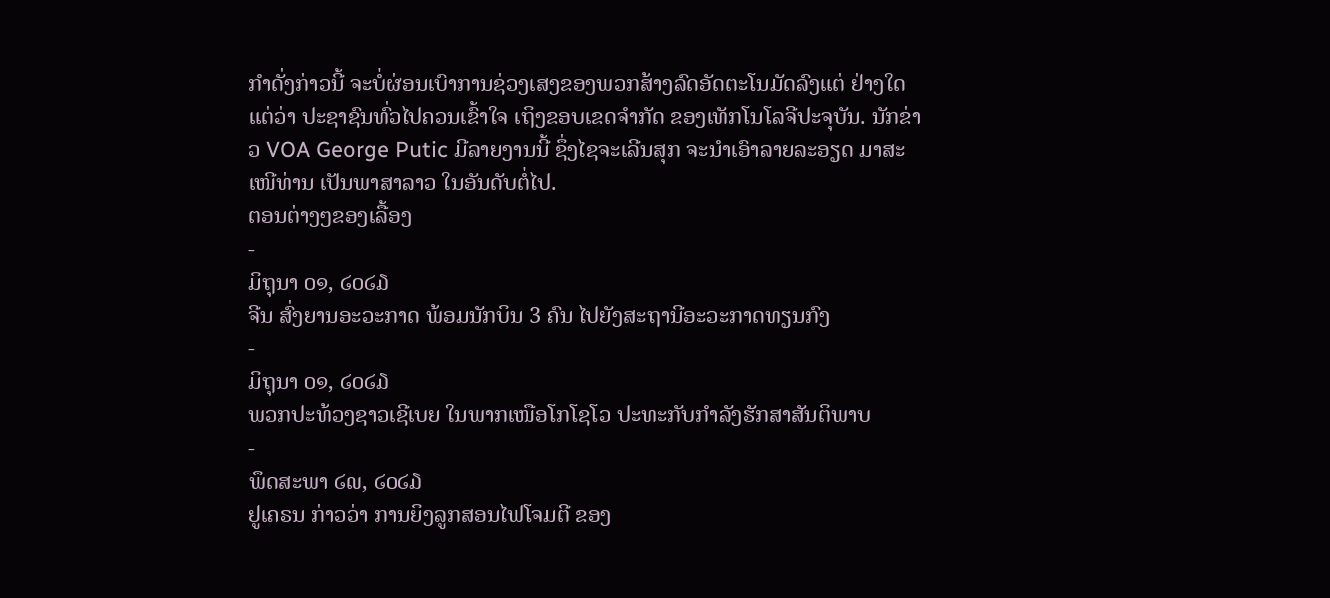ກຳດັ່ງກ່າວນີ້ ຈະບໍ່ຜ່ອນເບົາການຊ່ວງເສງຂອງພວກສ້າງລົດອັດຕະໂນມັດລົງແຕ່ ຢ່າງໃດ ແຕ່ວ່າ ປະຊາຊົນທົ່ວໄປຄວນເຂົ້າໃຈ ເຖິງຂອບເຂດຈຳກັດ ຂອງເທັກໂນໂລຈີປະຈຸບັນ. ນັກຂ່າວ VOA George Putic ມີລາຍງານນີ້ ຊຶ່ງໄຊຈະເລີນສຸກ ຈະນຳເອົາລາຍລະອຽດ ມາສະເໜີທ່ານ ເປັນພາສາລາວ ໃນອັນດັບຕໍ່ໄປ.
ຕອນຕ່າງໆຂອງເລື້ອງ
-
ມິຖຸນາ ໐໑, ໒໐໒໓
ຈີນ ສົ່ງຍານອະວະກາດ ພ້ອມນັກບິນ 3 ຄົນ ໄປຍັງສະຖານີອະວະກາດທຽນກົງ
-
ມິຖຸນາ ໐໑, ໒໐໒໓
ພວກປະທ້ວງຊາວເຊີເບຍ ໃນພາກເໜືອໂກໂຊໂວ ປະທະກັບກຳລັງຮັກສາສັນຕິພາບ
-
ພຶດສະພາ ໒໙, ໒໐໒໓
ຢູເຄຣນ ກ່າວວ່າ ການຍິງລູກສອນໄຟໂຈມຕີ ຂອງ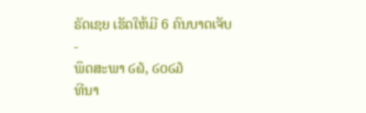ຣັດເຊຍ ເຮັດໃຫ້ມີ 6 ຄົນບາດເຈັບ
-
ພຶດສະພາ ໒໖, ໒໐໒໓
ທີນາ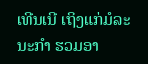ເທີນເນີ ເຖິງແກ່ມໍລະນະກຳ ຮວມອາ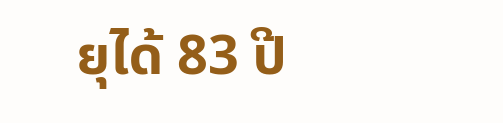ຍຸໄດ້ 83 ປີ